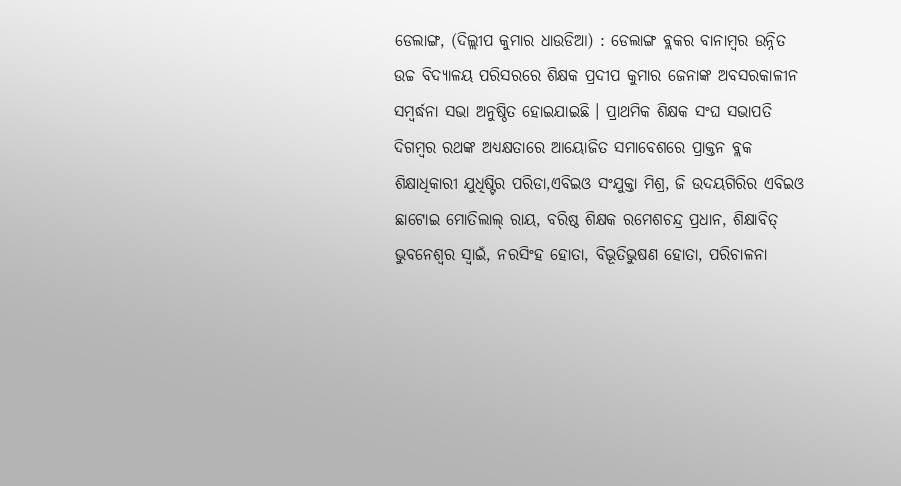ଡେଲାଙ୍ଗ, (ଦିଲ୍ଲୀପ କୁମାର ଧାଉଡିଆ) : ଡେଲାଙ୍ଗ ବ୍ଲକର ବାନାମ୍ବର ଉନ୍ନିତ ଉଚ୍ଚ ବିଦ୍ୟାଳୟ ପରିସରରେ ଶିକ୍ଷକ ପ୍ରଦୀପ କୁମାର ଜେନାଙ୍କ ଅବସରକାଳୀନ ସମ୍ବର୍ଦ୍ଧନା ସଭା ଅନୁଷ୍ଠିତ ହୋଇଯାଇଛି । ପ୍ରାଥମିକ ଶିକ୍ଷକ ସଂଘ ସଭାପତି ଦିଗମ୍ବର ରଥଙ୍କ ଅଧ୍ୟକ୍ଷତାରେ ଆୟୋଜିତ ସମାବେଶରେ ପ୍ରାକ୍ତନ ବ୍ଲକ ଶିକ୍ଷାଧିକାରୀ ଯୁଧିଷ୍ଟିର ପରିଡା,ଏବିଇଓ ସଂଯୁକ୍ତା ମିଶ୍ର, ଜି ଉଦୟଗିରିର ଏବିଇଓ ଛାଟୋଇ ମୋତିଲାଲ୍ ରାୟ, ବରିଷ୍ଠ ଶିକ୍ଷକ ରମେଶଚନ୍ଦ୍ର ପ୍ରଧାନ, ଶିକ୍ଷାବିତ୍ ଭୁବନେଶ୍ୱର ସ୍ୱାଇଁ, ନରସିଂହ ହୋତା, ବିଭୂତିଭୁଷଣ ହୋତା, ପରିଚାଳନା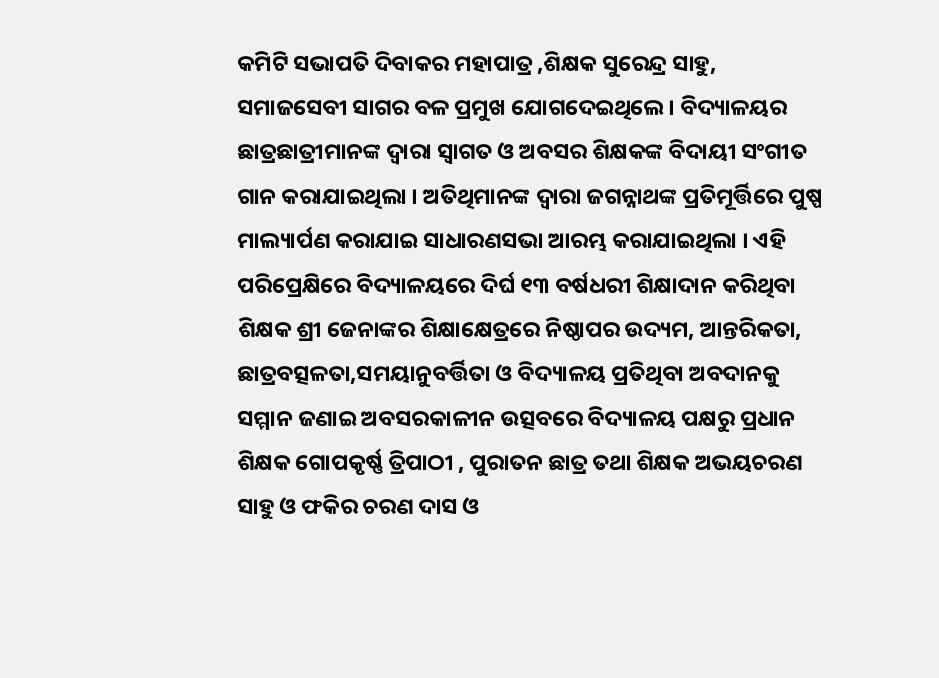କମିଟି ସଭାପତି ଦିବାକର ମହାପାତ୍ର ,ଶିକ୍ଷକ ସୁରେନ୍ଦ୍ର ସାହୁ, ସମାଜସେବୀ ସାଗର ବଳ ପ୍ରମୁଖ ଯୋଗଦେଇଥିଲେ । ବିଦ୍ୟାଳୟର ଛାତ୍ରଛାତ୍ରୀମାନଙ୍କ ଦ୍ୱାରା ସ୍ୱାଗତ ଓ ଅବସର ଶିକ୍ଷକଙ୍କ ବିଦାୟୀ ସଂଗୀତ ଗାନ କରାଯାଇଥିଲା । ଅତିଥିମାନଙ୍କ ଦ୍ୱାରା ଜଗନ୍ନାଥଙ୍କ ପ୍ରତିମୂର୍ତ୍ତିରେ ପୁଷ୍ପ ମାଲ୍ୟାର୍ପଣ କରାଯାଇ ସାଧାରଣସଭା ଆରମ୍ଭ କରାଯାଇଥିଲା । ଏହି ପରିପ୍ରେକ୍ଷିରେ ବିଦ୍ୟାଳୟରେ ଦିର୍ଘ ୧୩ ବର୍ଷଧରୀ ଶିକ୍ଷାଦାନ କରିଥିବା ଶିକ୍ଷକ ଶ୍ରୀ ଜେନାଙ୍କର ଶିକ୍ଷାକ୍ଷେତ୍ରରେ ନିଷ୍ଠାପର ଉଦ୍ୟମ, ଆନ୍ତରିକତା, ଛାତ୍ରବତ୍ସଳତା,ସମୟାନୁବର୍ତ୍ତିତା ଓ ବିଦ୍ୟାଳୟ ପ୍ରତିଥିବା ଅବଦାନକୁ ସମ୍ମାନ ଜଣାଇ ଅବସରକାଳୀନ ଉତ୍ସବରେ ବିଦ୍ୟାଳୟ ପକ୍ଷରୁ ପ୍ରଧାନ ଶିକ୍ଷକ ଗୋପକୃର୍ଷ୍ଣ ତ୍ରିପାଠୀ , ପୁରାତନ ଛାତ୍ର ତଥା ଶିକ୍ଷକ ଅଭୟଚରଣ ସାହୁ ଓ ଫକିର ଚରଣ ଦାସ ଓ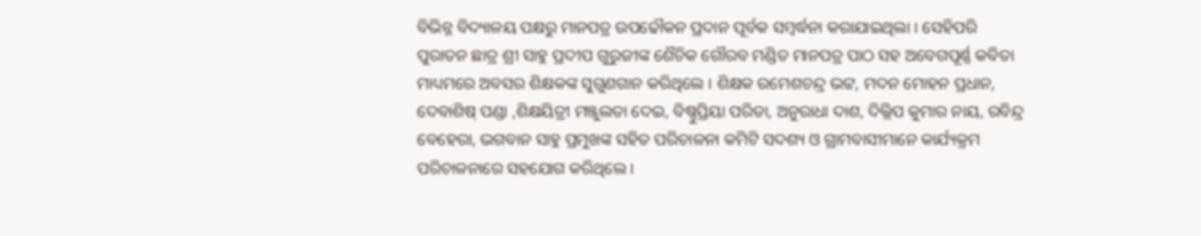ବିଭିନ୍ନ ବିଦ୍ୟାଳୟ ପକ୍ଷରୁ ମାନପତ୍ର ଉପଢୌକନ ପ୍ରଦାନ ପୂର୍ବକ ସମ୍ବର୍ଦ୍ଧନା କରାଯାଇଥିଲା । ସେହିପରି ପୁରାତନ ଛାତ୍ର ଶ୍ରୀ ସାହୁ ପ୍ରଦୀପ ଗୁରୁଜୀଙ୍କ ଶୈଚିକ ଗୌରବ ମଣ୍ଡିତ ମାନପତ୍ର ପାଠ ସହ ଅବେଗପୂର୍ଣ୍ଣ କବିତା ମାଧ୍ୟମରେ ଅବସର ଶିକ୍ଷକଙ୍କ ସୁଗୁଣଗାନ କରିଥିଲେ । ଶିକ୍ଷକ ରମେଶଚନ୍ଦ୍ର ଭଟ୍ଟ, ମଦନ ମୋହନ ପ୍ରଧାନ, ଦେବାଶିଷ୍ ପଣ୍ଡା ,ଶିକ୍ଷୟିତ୍ରୀ ମଞ୍ଜୁଲତା ଦେଇ, ବିଷ୍ଣୁପ୍ରିୟା ପରିଡା, ଅନୁରାଧା ଦାଶ, ଦିଲ୍ଲିପ କୁମାର ନାୟ, ରବିନ୍ଦ୍ର ବେହେରା, ଭଗବାନ ସାହୁ ପ୍ରମୁଖଙ୍କ ସହିତ ପରିଚାଳନା କମିଟି ସଦଶ୍ୟ ଓ ଗ୍ରାମବାସୀମାନେ କାର୍ଯ୍ୟକ୍ରମ ପରିଚାଳନାରେ ସହଯୋଗ କରିଥିଲେ ।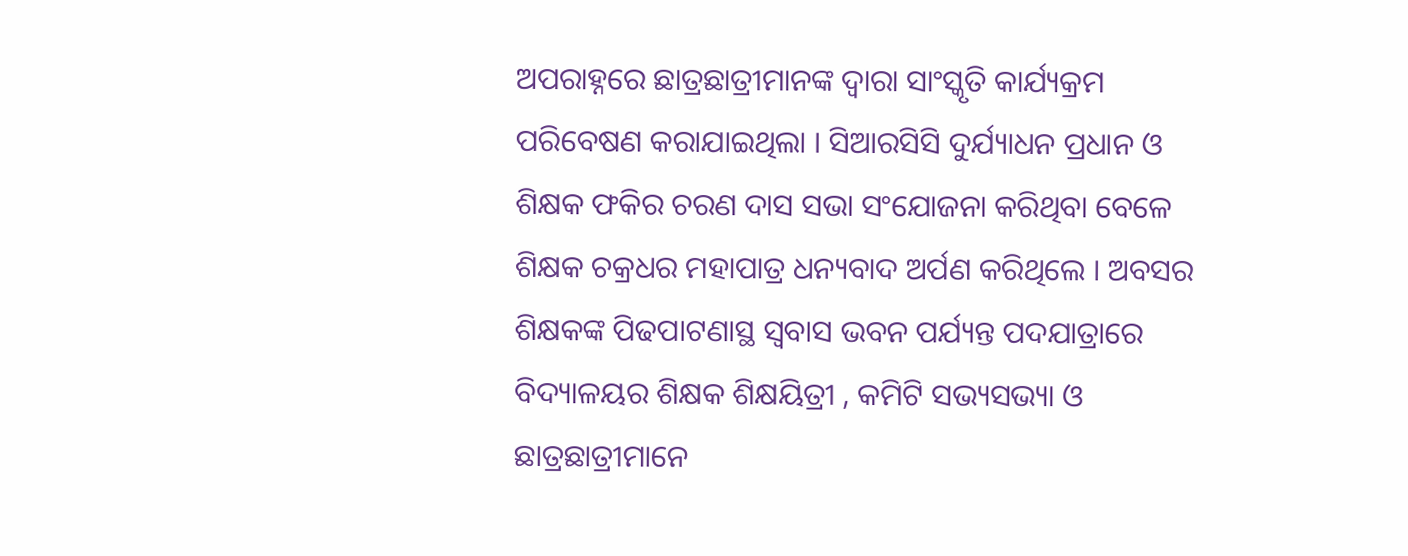ଅପରାହ୍ନରେ ଛାତ୍ରଛାତ୍ରୀମାନଙ୍କ ଦ୍ୱାରା ସାଂସ୍କୃତି କାର୍ଯ୍ୟକ୍ରମ ପରିବେଷଣ କରାଯାଇଥିଲା । ସିଆରସିସି ଦୁର୍ଯ୍ୟାଧନ ପ୍ରଧାନ ଓ ଶିକ୍ଷକ ଫକିର ଚରଣ ଦାସ ସଭା ସଂଯୋଜନା କରିଥିବା ବେଳେ ଶିକ୍ଷକ ଚକ୍ରଧର ମହାପାତ୍ର ଧନ୍ୟବାଦ ଅର୍ପଣ କରିଥିଲେ । ଅବସର ଶିକ୍ଷକଙ୍କ ପିଢପାଟଣାସ୍ଥ ସ୍ୱବାସ ଭବନ ପର୍ଯ୍ୟନ୍ତ ପଦଯାତ୍ରାରେ ବିଦ୍ୟାଳୟର ଶିକ୍ଷକ ଶିକ୍ଷୟିତ୍ରୀ , କମିଟି ସଭ୍ୟସଭ୍ୟା ଓ ଛାତ୍ରଛାତ୍ରୀମାନେ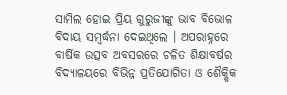ସାମିଲ ହୋଇ ପ୍ରିୟ ଗୁରୁଜୀଙ୍କୁ ଭାବ ବିଭୋଳ ବିଦାୟ ସମ୍ବର୍ଦ୍ଧନା ଦେଇଥିଲେ । ଅପରାହ୍ନରେ ବାର୍ଷିକ ଉତ୍ସବ ଅବସରରେ ଚଳିତ ଶିକ୍ଷାବର୍ଷର ବିଦ୍ୟାଳୟରେ ବିଭିନ୍ନ ପ୍ରତିଯୋଗିତା ଓ ଶୈକ୍ଷିକ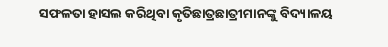ସଫଳତା ହାସଲ କରିଥିବା କୃତିଛାତ୍ରଛାତ୍ରୀମାନଙ୍କୁ ବିଦ୍ୟାଳୟ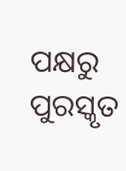ପକ୍ଷରୁ ପୁରସ୍କୃତ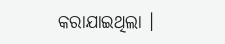କରାଯାଇଥିଲା ।